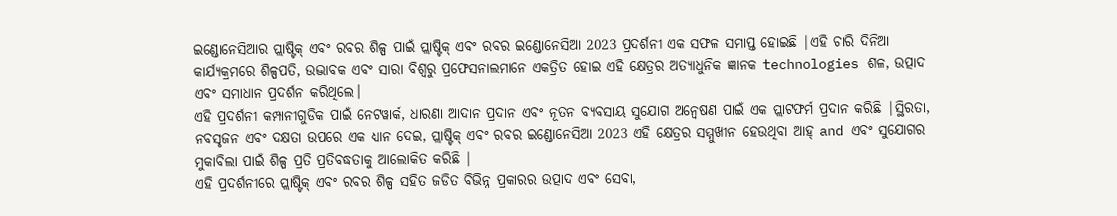ଇଣ୍ଡୋନେସିଆର ପ୍ଲାଷ୍ଟିକ୍ ଏବଂ ରବର ଶିଳ୍ପ ପାଇଁ ପ୍ଲାଷ୍ଟିକ୍ ଏବଂ ରବର ଇଣ୍ଡୋନେସିଆ 2023 ପ୍ରଦର୍ଶନୀ ଏକ ସଫଳ ସମାପ୍ତ ହୋଇଛି |ଏହି ଚାରି ଦିନିଆ କାର୍ଯ୍ୟକ୍ରମରେ ଶିଳ୍ପପତି, ଉଦ୍ଭାବକ ଏବଂ ସାରା ବିଶ୍ୱରୁ ପ୍ରଫେସନାଲମାନେ ଏକତ୍ରିତ ହୋଇ ଏହି କ୍ଷେତ୍ରର ଅତ୍ୟାଧୁନିକ ଜ୍ଞାନକ technologies ଶଳ, ଉତ୍ପାଦ ଏବଂ ସମାଧାନ ପ୍ରଦର୍ଶନ କରିଥିଲେ।
ଏହି ପ୍ରଦର୍ଶନୀ କମ୍ପାନୀଗୁଡିକ ପାଇଁ ନେଟୱାର୍କ, ଧାରଣା ଆଦାନ ପ୍ରଦାନ ଏବଂ ନୂତନ ବ୍ୟବସାୟ ସୁଯୋଗ ଅନ୍ୱେଷଣ ପାଇଁ ଏକ ପ୍ଲାଟଫର୍ମ ପ୍ରଦାନ କରିଛି |ସ୍ଥିରତା, ନବସୃଜନ ଏବଂ ଦକ୍ଷତା ଉପରେ ଏକ ଧ୍ୟାନ ଦେଇ, ପ୍ଲାଷ୍ଟିକ୍ ଏବଂ ରବର ଇଣ୍ଡୋନେସିଆ 2023 ଏହି କ୍ଷେତ୍ରର ସମ୍ମୁଖୀନ ହେଉଥିବା ଆହ୍ and ଏବଂ ସୁଯୋଗର ମୁକାବିଲା ପାଇଁ ଶିଳ୍ପ ପ୍ରତି ପ୍ରତିବଦ୍ଧତାକୁ ଆଲୋକିତ କରିଛି |
ଏହି ପ୍ରଦର୍ଶନୀରେ ପ୍ଲାଷ୍ଟିକ୍ ଏବଂ ରବର ଶିଳ୍ପ ସହିତ ଜଡିତ ବିଭିନ୍ନ ପ୍ରକାରର ଉତ୍ପାଦ ଏବଂ ସେବା,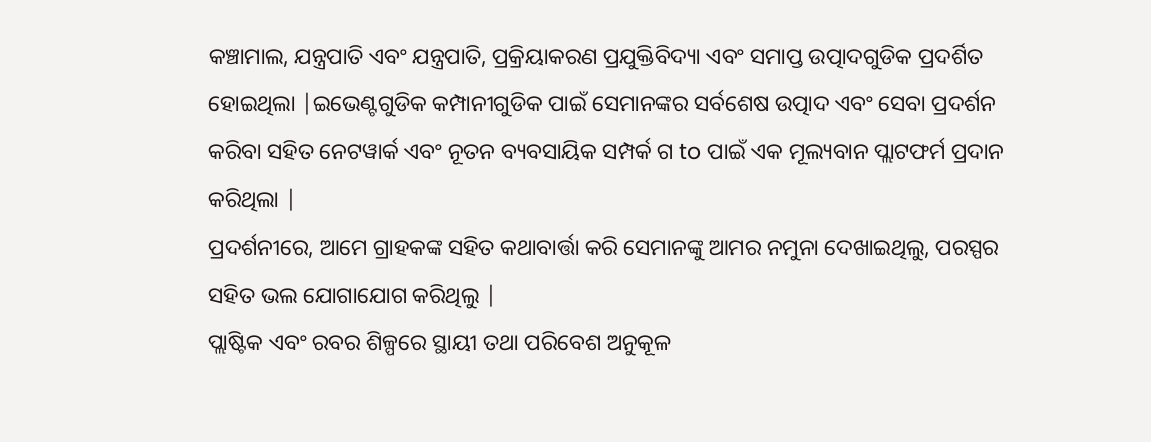କଞ୍ଚାମାଲ, ଯନ୍ତ୍ରପାତି ଏବଂ ଯନ୍ତ୍ରପାତି, ପ୍ରକ୍ରିୟାକରଣ ପ୍ରଯୁକ୍ତିବିଦ୍ୟା ଏବଂ ସମାପ୍ତ ଉତ୍ପାଦଗୁଡିକ ପ୍ରଦର୍ଶିତ ହୋଇଥିଲା |ଇଭେଣ୍ଟଗୁଡିକ କମ୍ପାନୀଗୁଡିକ ପାଇଁ ସେମାନଙ୍କର ସର୍ବଶେଷ ଉତ୍ପାଦ ଏବଂ ସେବା ପ୍ରଦର୍ଶନ କରିବା ସହିତ ନେଟୱାର୍କ ଏବଂ ନୂତନ ବ୍ୟବସାୟିକ ସମ୍ପର୍କ ଗ to ପାଇଁ ଏକ ମୂଲ୍ୟବାନ ପ୍ଲାଟଫର୍ମ ପ୍ରଦାନ କରିଥିଲା |
ପ୍ରଦର୍ଶନୀରେ, ଆମେ ଗ୍ରାହକଙ୍କ ସହିତ କଥାବାର୍ତ୍ତା କରି ସେମାନଙ୍କୁ ଆମର ନମୁନା ଦେଖାଇଥିଲୁ, ପରସ୍ପର ସହିତ ଭଲ ଯୋଗାଯୋଗ କରିଥିଲୁ |
ପ୍ଲାଷ୍ଟିକ ଏବଂ ରବର ଶିଳ୍ପରେ ସ୍ଥାୟୀ ତଥା ପରିବେଶ ଅନୁକୂଳ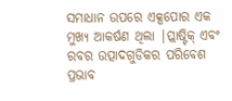ସମାଧାନ ଉପରେ ଏକ୍ସପୋର ଏକ ମୁଖ୍ୟ ଆକର୍ଷଣ ଥିଲା |ପ୍ଲାଷ୍ଟିକ୍ ଏବଂ ରବର ଉତ୍ପାଦଗୁଡିକର ପରିବେଶ ପ୍ରଭାବ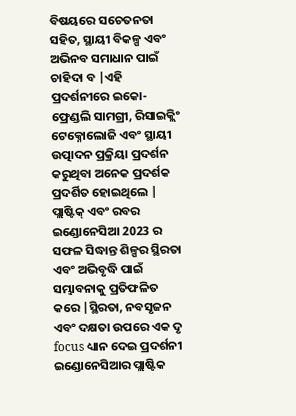ବିଷୟରେ ସଚେତନତା ସହିତ, ସ୍ଥାୟୀ ବିକଳ୍ପ ଏବଂ ଅଭିନବ ସମାଧାନ ପାଇଁ ଚାହିଦା ବ |ଏହି ପ୍ରଦର୍ଶନୀରେ ଇକୋ-ଫ୍ରେଣ୍ଡଲି ସାମଗ୍ରୀ, ରିସାଇକ୍ଲିଂ ଟେକ୍ନୋଲୋଜି ଏବଂ ସ୍ଥାୟୀ ଉତ୍ପାଦନ ପ୍ରକ୍ରିୟା ପ୍ରଦର୍ଶନ କରୁଥିବା ଅନେକ ପ୍ରଦର୍ଶକ ପ୍ରଦର୍ଶିତ ହୋଇଥିଲେ |
ପ୍ଲାଷ୍ଟିକ୍ ଏବଂ ରବର ଇଣ୍ଡୋନେସିଆ 2023 ର ସଫଳ ସିଦ୍ଧାନ୍ତ ଶିଳ୍ପର ସ୍ଥିରତା ଏବଂ ଅଭିବୃଦ୍ଧି ପାଇଁ ସମ୍ଭାବନାକୁ ପ୍ରତିଫଳିତ କରେ |ସ୍ଥିରତା, ନବସୃଜନ ଏବଂ ଦକ୍ଷତା ଉପରେ ଏକ ଦୃ focus ଧ୍ୟାନ ଦେଇ ପ୍ରଦର୍ଶନୀ ଇଣ୍ଡୋନେସିଆର ପ୍ଲାଷ୍ଟିକ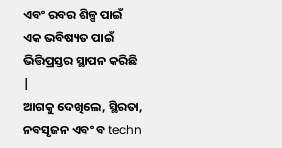ଏବଂ ରବର ଶିଳ୍ପ ପାଇଁ ଏକ ଭବିଷ୍ୟତ ପାଇଁ ଭିତ୍ତିପ୍ରସ୍ତର ସ୍ଥାପନ କରିଛି |
ଆଗକୁ ଦେଖିଲେ, ସ୍ଥିରତା, ନବସୃଜନ ଏବଂ ବ techn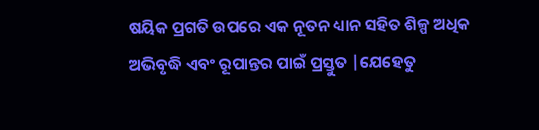ଷୟିକ ପ୍ରଗତି ଉପରେ ଏକ ନୂତନ ଧ୍ୟାନ ସହିତ ଶିଳ୍ପ ଅଧିକ ଅଭିବୃଦ୍ଧି ଏବଂ ରୂପାନ୍ତର ପାଇଁ ପ୍ରସ୍ତୁତ |ଯେହେତୁ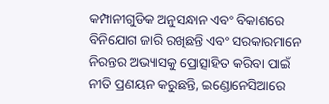କମ୍ପାନୀଗୁଡିକ ଅନୁସନ୍ଧାନ ଏବଂ ବିକାଶରେ ବିନିଯୋଗ ଜାରି ରଖିଛନ୍ତି ଏବଂ ସରକାରମାନେ ନିରନ୍ତର ଅଭ୍ୟାସକୁ ପ୍ରୋତ୍ସାହିତ କରିବା ପାଇଁ ନୀତି ପ୍ରଣୟନ କରୁଛନ୍ତି, ଇଣ୍ଡୋନେସିଆରେ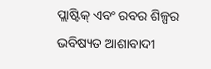ପ୍ଲାଷ୍ଟିକ୍ ଏବଂ ରବର ଶିଳ୍ପର ଭବିଷ୍ୟତ ଆଶାବାଦୀ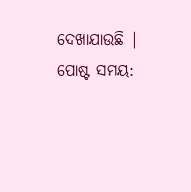ଦେଖାଯାଉଛି |
ପୋଷ୍ଟ ସମୟ: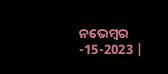ନଭେମ୍ବର -15-2023 |